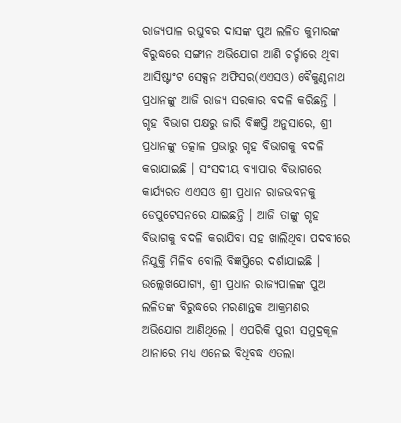ରାଜ୍ୟପାଳ ରଘୁବର ଦାସଙ୍କ ପୁଅ ଲଳିତ କୁମାରଙ୍କ ବିରୁଦ୍ଧରେ ସଙ୍ଗୀନ ଅଭିଯୋଗ ଆଣି ଚର୍ଚ୍ଚାରେ ଥିବା ଆସିଷ୍ଟାଂଟ ସେକ୍ସନ ଅଫିସର(ଏଏସଓ) ବୈକୁଣ୍ଠନାଥ ପ୍ରଧାନଙ୍କୁ ଆଜି ରାଜ୍ୟ ସରକାର ବଦଳି କରିଛନ୍ତି ।
ଗୃହ ବିଭାଗ ପକ୍ଷରୁ ଜାରି ବିଜ୍ଞପ୍ତି ଅନୁସାରେ, ଶ୍ରୀ ପ୍ରଧାନଙ୍କୁ ତତ୍କାଳ ପ୍ରଭାରୁ ଗୃହ ବିଭାଗକୁ ବଦଳି କରାଯାଇଛି । ସଂସଦୀୟ ବ୍ୟାପାର ବିଭାଗରେ କାର୍ଯ୍ୟରତ ଏଏସଓ ଶ୍ରୀ ପ୍ରଧାନ ରାଜଭବନକୁ ଡେପୁଟେସନରେ ଯାଇଛନ୍ତି । ଆଜି ତାଙ୍କୁ ଗୃହ ବିଭାଗକୁ ବଦଳି କରାଯିବା ସହ ଖାଲିଥିବା ପଦବୀରେ ନିଯୁକ୍ତି ମିଳିବ ବୋଲି ବିଜ୍ଞପ୍ତିରେ ଦର୍ଶାଯାଇଛି ।
ଉଲ୍ଲେଖଯୋଗ୍ୟ, ଶ୍ରୀ ପ୍ରଧାନ ରାଜ୍ୟପାଳଙ୍କ ପୁଅ ଲଳିତଙ୍କ ବିରୁଦ୍ଧରେ ମରଣାନ୍ତକ ଆକ୍ରମଣର ଅଭିଯୋଗ ଆଣିଥିଲେ । ଏପରିକି ପୁରୀ ସମୁଦ୍ରକୂଳ ଥାନାରେ ମଧ୍ୟ ଏନେଇ ବିଧିବଦ୍ଧ ଏତଲା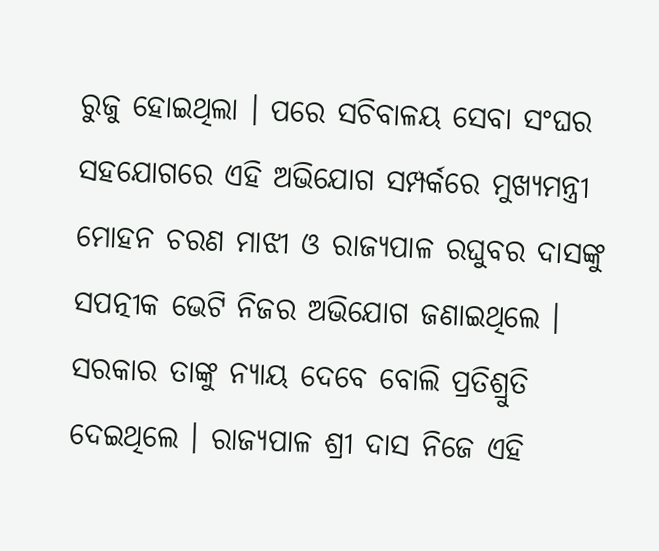ରୁଜୁ ହୋଇଥିଲା । ପରେ ସଚିବାଳୟ ସେବା ସଂଘର ସହଯୋଗରେ ଏହି ଅଭିଯୋଗ ସମ୍ପର୍କରେ ମୁଖ୍ୟମନ୍ତ୍ରୀ ମୋହନ ଚରଣ ମାଝୀ ଓ ରାଜ୍ୟପାଳ ରଘୁବର ଦାସଙ୍କୁ ସପତ୍ନୀକ ଭେଟି ନିଜର ଅଭିଯୋଗ ଜଣାଇଥିଲେ । ସରକାର ତାଙ୍କୁ ନ୍ୟାୟ ଦେବେ ବୋଲି ପ୍ରତିଶ୍ରୁତି ଦେଇଥିଲେ । ରାଜ୍ୟପାଳ ଶ୍ରୀ ଦାସ ନିଜେ ଏହି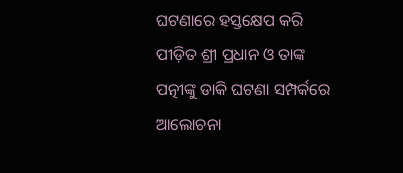ଘଟଣାରେ ହସ୍ତକ୍ଷେପ କରି ପୀଡ଼ିତ ଶ୍ରୀ ପ୍ରଧାନ ଓ ତାଙ୍କ ପତ୍ନୀଙ୍କୁ ଡାକି ଘଟଣା ସମ୍ପର୍କରେ ଆଲୋଚନା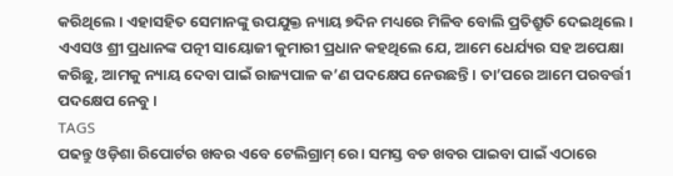କରିଥିଲେ । ଏହାସହିତ ସେମାନଙ୍କୁ ଉପଯୁକ୍ତ ନ୍ୟାୟ ୭ଦିନ ମଧ୍ୟରେ ମିଳିବ ବୋଲି ପ୍ରତିଶ୍ରୁତି ଦେଇଥିଲେ । ଏଏସଓ ଶ୍ରୀ ପ୍ରଧାନଙ୍କ ପତ୍ନୀ ସାୟୋଜୀ କୁମାରୀ ପ୍ରଧାନ କହଥିଲେ ଯେ, ଆମେ ଧେର୍ଯ୍ୟର ସହ ଅପେକ୍ଷା କରିଛୁ, ଆମକୁ ନ୍ୟାୟ ଦେବା ପାଇଁ ରାଜ୍ୟପାଳ କ’ଣ ପଦକ୍ଷେପ ନେଉଛନ୍ତି । ତା’ପରେ ଆମେ ପରବର୍ତ୍ତୀ ପଦକ୍ଷେପ ନେବୁ ।
TAGS
ପଢନ୍ତୁ ଓଡ଼ିଶା ରିପୋର୍ଟର ଖବର ଏବେ ଟେଲିଗ୍ରାମ୍ ରେ। ସମସ୍ତ ବଡ ଖବର ପାଇବା ପାଇଁ ଏଠାରେ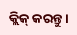କ୍ଲିକ୍ କରନ୍ତୁ।